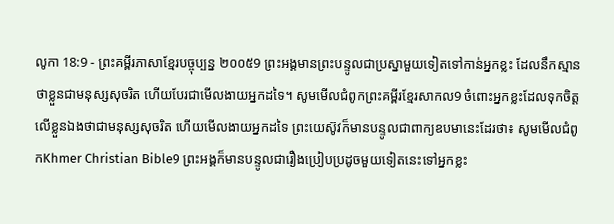លូកា 18:9 - ព្រះគម្ពីរភាសាខ្មែរបច្ចុប្បន្ន ២០០៥9 ព្រះអង្គមានព្រះបន្ទូលជាប្រស្នាមួយទៀតទៅកាន់អ្នកខ្លះ ដែលនឹកស្មានថាខ្លួនជាមនុស្សសុចរិត ហើយបែរជាមើលងាយអ្នកដទៃ។ សូមមើលជំពូកព្រះគម្ពីរខ្មែរសាកល9 ចំពោះអ្នកខ្លះដែលទុកចិត្តលើខ្លួនឯងថាជាមនុស្សសុចរិត ហើយមើលងាយអ្នកដទៃ ព្រះយេស៊ូវក៏មានបន្ទូលជាពាក្យឧបមានេះដែរថា៖ សូមមើលជំពូកKhmer Christian Bible9 ព្រះអង្គក៏មានបន្ទូលជារឿងប្រៀបប្រដូចមួយទៀតនេះទៅអ្នកខ្លះ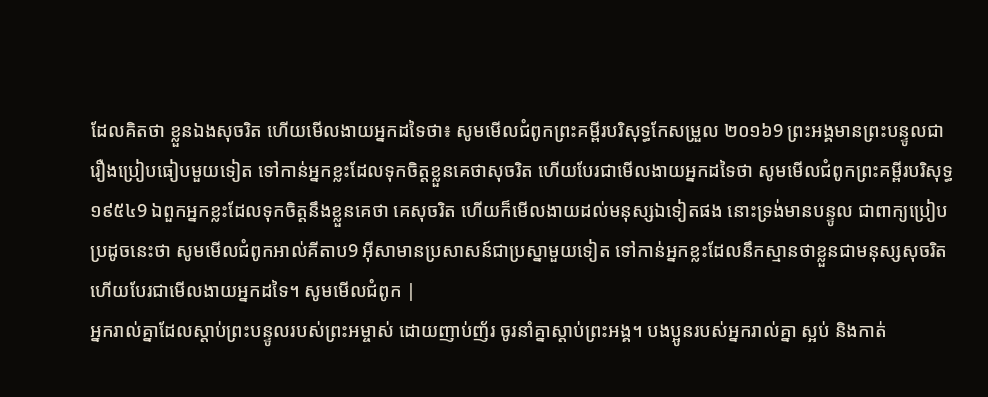ដែលគិតថា ខ្លួនឯងសុចរិត ហើយមើលងាយអ្នកដទៃថា៖ សូមមើលជំពូកព្រះគម្ពីរបរិសុទ្ធកែសម្រួល ២០១៦9 ព្រះអង្គមានព្រះបន្ទូលជារឿងប្រៀបធៀបមួយទៀត ទៅកាន់អ្នកខ្លះដែលទុកចិត្តខ្លួនគេថាសុចរិត ហើយបែរជាមើលងាយអ្នកដទៃថា សូមមើលជំពូកព្រះគម្ពីរបរិសុទ្ធ ១៩៥៤9 ឯពួកអ្នកខ្លះដែលទុកចិត្តនឹងខ្លួនគេថា គេសុចរិត ហើយក៏មើលងាយដល់មនុស្សឯទៀតផង នោះទ្រង់មានបន្ទូល ជាពាក្យប្រៀបប្រដូចនេះថា សូមមើលជំពូកអាល់គីតាប9 អ៊ីសាមានប្រសាសន៍ជាប្រស្នាមួយទៀត ទៅកាន់អ្នកខ្លះដែលនឹកស្មានថាខ្លួនជាមនុស្សសុចរិត ហើយបែរជាមើលងាយអ្នកដទៃ។ សូមមើលជំពូក |
អ្នករាល់គ្នាដែលស្ដាប់ព្រះបន្ទូលរបស់ព្រះអម្ចាស់ ដោយញាប់ញ័រ ចូរនាំគ្នាស្ដាប់ព្រះអង្គ។ បងប្អូនរបស់អ្នករាល់គ្នា ស្អប់ និងកាត់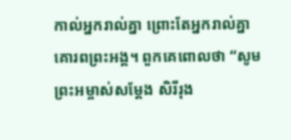កាល់អ្នករាល់គ្នា ព្រោះតែអ្នករាល់គ្នាគោរពព្រះអង្គ។ ពួកគេពោលថា “សូមព្រះអម្ចាស់សម្តែង សិរីរុង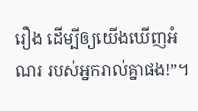រឿង ដើម្បីឲ្យយើងឃើញអំណរ របស់អ្នករាល់គ្នាផង!”។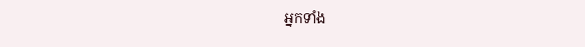អ្នកទាំង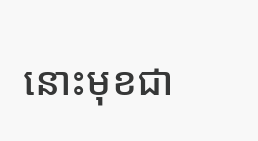នោះមុខជា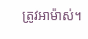ត្រូវអាម៉ាស់។